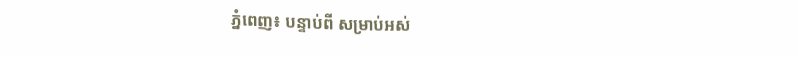ភ្នំពេញ៖ បន្ទាប់ពី សម្រាប់អស់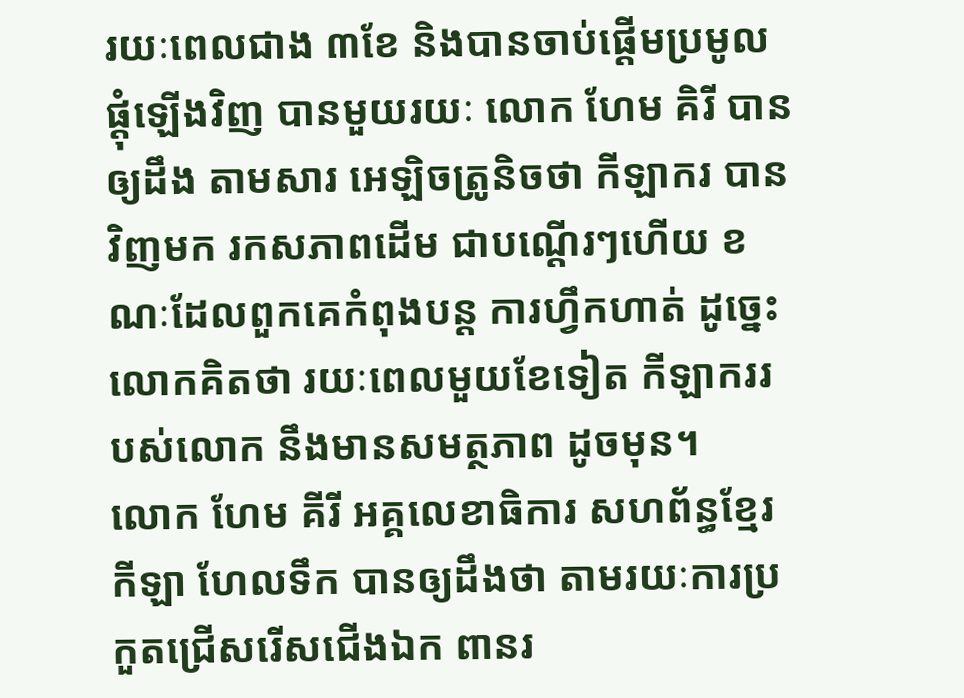រយៈពេលជាង ៣ខែ និងបានចាប់ផ្ដើមប្រមូលផ្តុំឡើងវិញ បានមួយរយៈ លោក ហែម គិរី បានឲ្យដឹង តាមសារ អេឡិចត្រូនិចថា កីឡាករ បានវិញមក រកសភាពដើម ជាបណ្ដើរៗហើយ ខណៈដែលពួកគេកំពុងបន្ត ការហ្វឹកហាត់ ដូច្នេះលោកគិតថា រយៈពេលមួយខែទៀត កីឡាកររបស់លោក នឹងមានសមត្ថភាព ដូចមុន។
លោក ហែម គីរី អគ្គលេខាធិការ សហព័ន្ធខ្មែរកីឡា ហែលទឹក បានឲ្យដឹងថា តាមរយៈការប្រកួតជ្រើសរើសជើងឯក ពានរ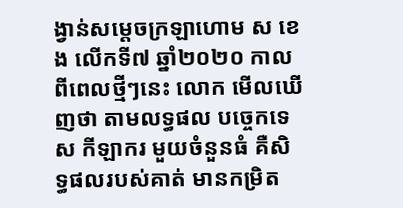ង្វាន់សម្ដេចក្រឡាហោម ស ខេង លើកទី៧ ឆ្នាំ២០២០ កាលពីពេលថ្មីៗនេះ លោក មើលឃើញថា តាមលទ្ធផល បច្ចេកទេស កីឡាករ មួយចំនួនធំ គឺសិទ្ធផលរបស់គាត់ មានកម្រិត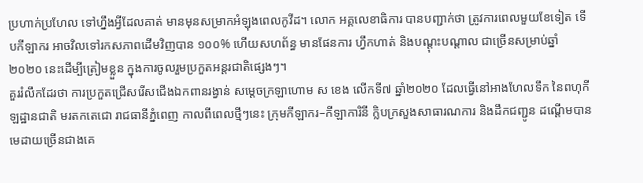ប្រហាក់ប្រហែល ទៅហ្នឹងអ្វីដែលគាត់ មានមុនសម្រាកអំឡុងពេលកូវីដ។ លោក អគ្គលេខាធិការ បានបញ្ជាក់ថា ត្រូវការពេលមួយខែទៀត ទើបកីឡាករ អាចវិលទៅរកសភាពដើមវិញបាន ១០០% ហើយសហព័ន្ធ មានផែនការ ហ្វឹកហាត់ និងបណ្ដុះបណ្ដាល ជាច្រើនសម្រាប់ឆ្នាំ២០២០ នេះដើម្បីត្រៀមខ្លួន ក្នុងការចូលរួមប្រកួតអន្តរជាតិផ្សេងៗ។
គួររំលឹកដែរថា ការប្រកួតជ្រើសរើសជើងឯកពានរង្វាន់ សម្ដេចក្រឡាហោម ស ខេង លើកទី៧ ឆ្នាំ២០២០ ដែលធ្វើនៅអាងហែលទឹក នៃពហុកីឡដ្ឋានជាតិ មរតកតេជោ រាជធានីភ្នំពេញ កាលពីពេលថ្មីៗនេះ ក្រុមកីឡាករ–កីឡាការិនី ក្លិបក្រសួងសាធារណការ និងដឹកជញ្ជូន ដណ្ដើមបានមេដាយច្រើនជាងគេ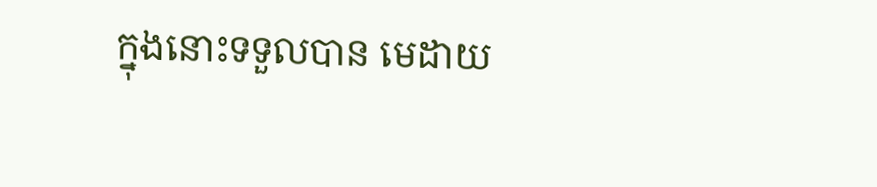ក្នុងនោះទទួលបាន មេដាយ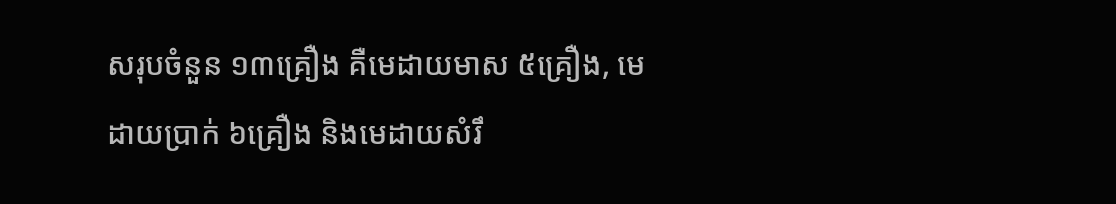សរុបចំនួន ១៣គ្រឿង គឺមេដាយមាស ៥គ្រឿង, មេដាយប្រាក់ ៦គ្រឿង និងមេដាយសំរឹ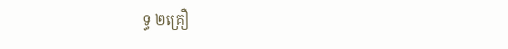ទ្ធ ២គ្រឿ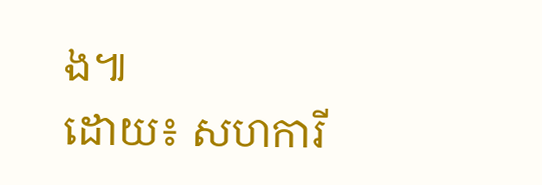ង៕
ដោយ៖ សហការី